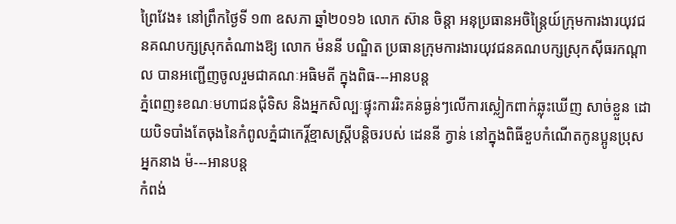ព្រៃវែង៖ នៅព្រឹកថ្ងៃទី ១៣ ឧសភា ឆ្នាំ២០១៦ លោក ស៊ាន ចិន្តា អនុប្រធានអចិន្ត្រៃយ៍ក្រុមការងារយុវជនគណបក្សស្រុកតំណាងឱ្យ លោក ម៉ននី បណ្ឌិត ប្រធានក្រុមការងារយុវជនគណបក្សស្រុកស៊ីធរកណ្ដាល បានអញ្ជើញចូលរួមជាគណៈអធិមតី ក្នុងពិធ---អានបន្ត
ភ្នំពេញ៖ខណៈមហាជនជុំទិស និងអ្នកសិល្បៈផ្ទុះការរិះគន់ធ្ងន់ៗលើការស្លៀកពាក់ឆ្លុះឃើញ សាច់ខ្លួន ដោយបិទបាំងតែចុងនៃកំពូលភ្នំជាកេរ្តិ៍ខ្មាសស្ត្រីបន្តិចរបស់ ដេននី ក្វាន់ នៅក្នុងពិធីខួបកំណើតកូនប្អូនប្រុស អ្នកនាង ម៉---អានបន្ត
កំពង់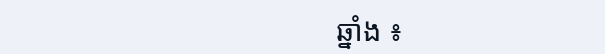ឆ្នាំង ៖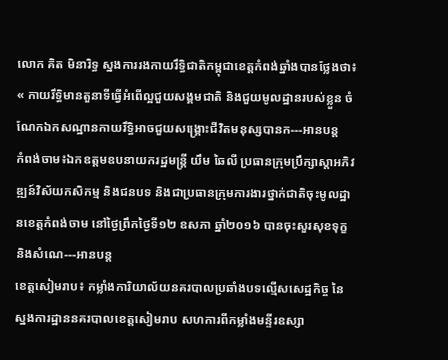លោក គិត មិនារិទ្ធ ស្នងការរងកាយរឹទ្ធិជាតិកម្ពុជាខេត្តកំពង់ឆ្នាំងបានថ្លែងថា៖ « កាយរឹទ្ធិមានតួនាទីធ្វើអំពើល្អជួយសង្គមជាតិ និងជួយមូលដ្ឋានរបស់ខ្លួន ចំណែកឯកសណ្ឋានកាយរឹទ្ធិអាចជួយសង្គ្រោះជីវិតមនុស្សបានក---អានបន្ត
កំពង់ចាម៖ឯកឧត្តមឧបនាយករដ្ឋមន្ត្រី យឹម ឆៃលី ប្រធានក្រុមប្រឹក្សាស្តាអភិវឌ្ឍន៍វិស័យកសិកម្ម និងជនបទ និងជាប្រធានក្រុមការងារថ្នាក់ជាតិចុះមូលដ្ឋានខេត្តកំពង់ចាម នៅថ្ងៃព្រឹកថ្ងៃទី១២ ឧសភា ឆ្នាំ២០១៦ បានចុះសួរសុខទុក្ខនិងសំណេ---អានបន្ត
ខេត្តសៀមរាប៖ កម្លាំងការិយាល័យនគរបាលប្រឆាំងបទល្មើសសេដ្ឋកិច្ច នៃស្នងការដ្ឋាននគរបាលខេត្តសៀមរាប សហការពីកម្លាំងមន្ទីរឧស្សា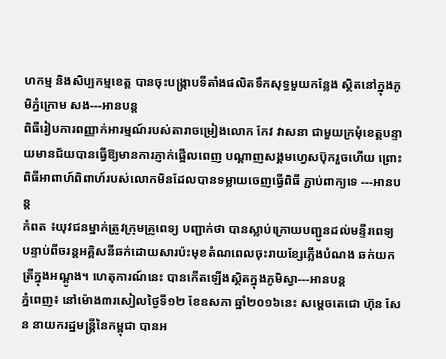ហកម្ម និងសិប្បកម្មខេត្ត បានចុះបង្ក្រាបទីតាំងផលិតទឹកសុទ្ធមួយកន្លែង ស្ថិតនៅក្នុងភូមិភ្នំក្រោម សង---អានបន្ត
ពិធីរៀបការពញ្ញាក់អារម្មណ៍របស់តារាចម្រៀងលោក កែវ វាសនា ជាមួយក្រមុំខេត្តបន្ទាយមានជ័យបានធ្វើឱ្យមានការភ្ញាក់ផ្អើលពេញ បណ្ដាញសង្គមហ្វេសប៊ុករួចហើយ ព្រោះពិធីអាពាហ៍ពិពាហ៍របស់លោកមិនដែលបានទម្លាយចេញធ្វើពិធី ភ្ជាប់ពាក្យទេ ---អានបន្ត
កំពត ៖យុវជនម្នាក់ត្រូវក្រុមគ្រូពេទ្យ បញ្ជាក់ថា បានស្លាប់ក្រោយបញ្ជូនដល់មន្ទីរពេទ្យ បន្ទាប់ពីចរន្តអគ្គិសនីឆក់ដោយសារប៉ះមុខតំណពេលចុះរាយខ្សែភ្លើងបំណង ឆក់យកត្រីក្នុងអណ្តូង។ ហេតុការណ៍នេះ បានកើតឡើងស្ថិតក្នុងភូមិស្វា---អានបន្ត
ភ្នំពេញ៖ នៅម៉ោង៣រសៀលថ្ងៃទី១២ ខែឧសភា ឆ្នាំ២០១៦នេះ សម្តេចតេជោ ហ៊ុន សែន នាយករដ្ឋមន្ត្រីនៃកម្ពុជា បានអ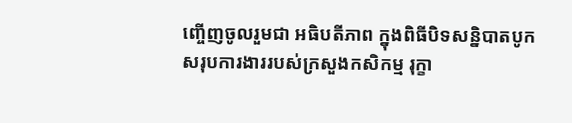ញ្ចើញចូលរួមជា អធិបតីភាព ក្នុងពិធីបិទសន្និបាតបូកសរុបការងាររបស់ក្រសួងកសិកម្ម រុក្ខា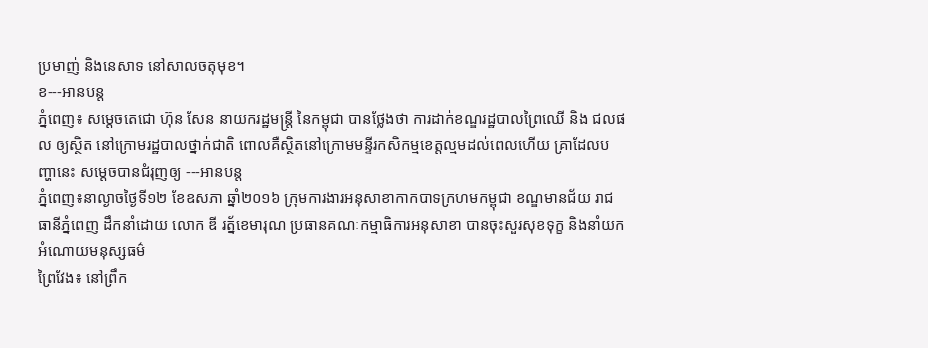ប្រមាញ់ និងនេសាទ នៅសាលចតុមុខ។
ខ---អានបន្ត
ភ្នំពេញ៖ សម្តេចតេជោ ហ៊ុន សែន នាយករដ្ឋមន្ត្រី នៃកម្ពុជា បានថ្លែងថា ការដាក់ខណ្ឌរដ្ឋបាលព្រៃឈើ និង ជលផល ឲ្យស្ថិត នៅក្រោមរដ្ឋបាលថ្នាក់ជាតិ ពោលគឺស្ថិតនៅក្រោមមន្ទីរកសិកម្មខេត្តល្មមដល់ពេលហើយ គ្រាដែលបញ្ហានេះ សម្តេចបានជំរុញឲ្យ ---អានបន្ត
ភ្នំពេញ៖នាល្ងាចថ្ងៃទី១២ ខែឧសភា ឆ្នាំ២០១៦ ក្រុមការងារអនុសាខាកាកបាទក្រហមកម្ពុជា ខណ្ឌមានជ័យ រាជធានីភ្នំពេញ ដឹកនាំដោយ លោក ឌី រត្ន័ខេមារុណ ប្រធានគណៈកម្មាធិការអនុសាខា បានចុះសួរសុខទុក្ខ និងនាំយកអំណោយមនុស្សធម៌
ព្រៃវែង៖ នៅព្រឹក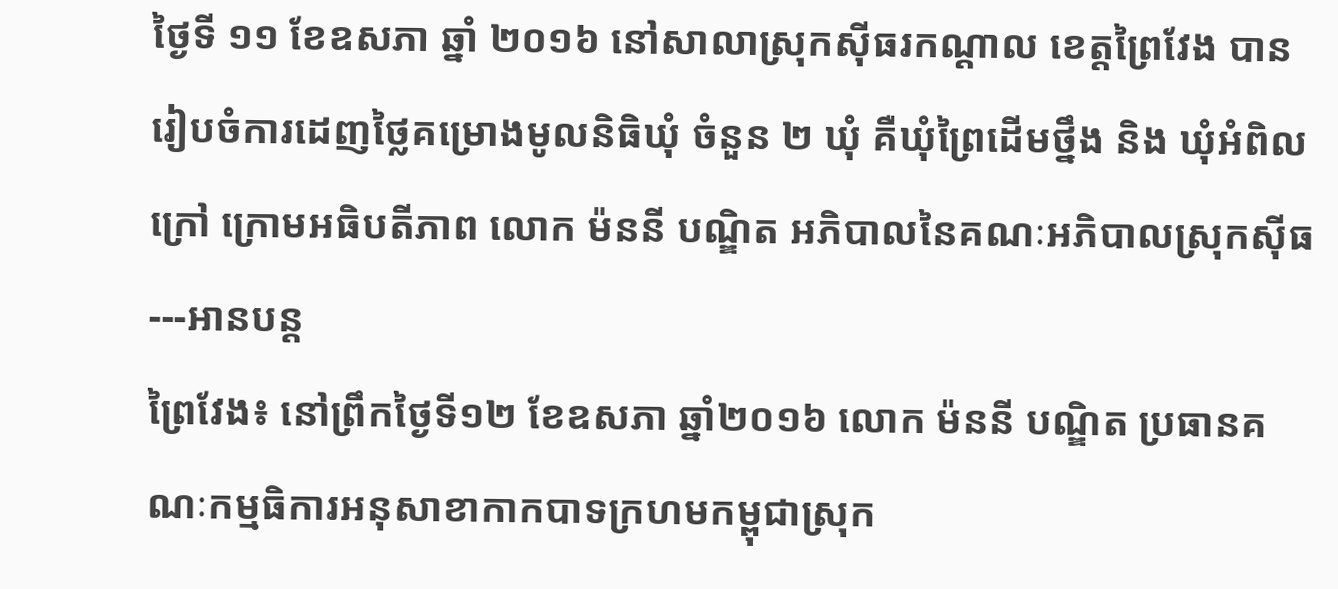ថ្ងៃទី ១១ ខែឧសភា ឆ្នាំ ២០១៦ នៅសាលាស្រុកស៊ីធរកណ្ដាល ខេត្តព្រៃវែង បានរៀបចំការដេញថ្លៃគម្រោងមូលនិធិឃុំ ចំនួន ២ ឃុំ គឺឃុំព្រៃដើមថ្នឹង និង ឃុំអំពិលក្រៅ ក្រោមអធិបតីភាព លោក ម៉ននី បណ្ឌិត អភិបាលនៃគណៈអភិបាលស្រុកស៊ីធ---អានបន្ត
ព្រៃវែង៖ នៅព្រឹកថ្ងៃទី១២ ខែឧសភា ឆ្នាំ២០១៦ លោក ម៉ននី បណ្ឌិត ប្រធានគណៈកម្មធិការអនុសាខាកាកបាទក្រហមកម្ពុជាស្រុក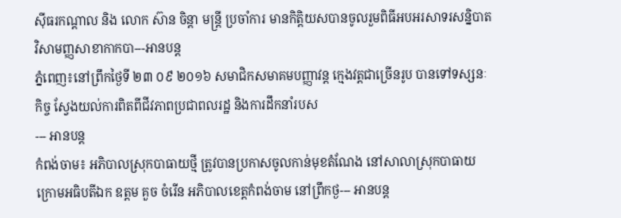ស៊ីធរកណ្ដាល និង លោក ស៊ាន ចិន្តា មន្ត្រី ប្រចាំការ មានកិត្តិយសបានចូលរួមពិធីអបអរសាទរសន្និបាតវិសាមញ្ញសាខាកាកបា---អានបន្ត
ភ្នំពេញ៖នៅព្រឹកថ្ងៃទី ២៣ ០៩ ២០១៦ សមាជិកសមាគមបញ្ញាវន្ត ក្មេងវត្តជាច្រើនរូប បានទៅទស្សនៈកិច្ច ស្វែងយល់ការពិតពីជីវភាពប្រជាពលរដ្ឋ និងការដឹកនាំរបស
--- អានបន្ត
កំពង់ចាម៖ អភិបាលស្រុកបាធាយថ្មី ត្រូវបានប្រកាសចូលកាន់មុខតំណែង នៅសាលាស្រុកបាធាយ ក្រោមអធិបតីឯក ឧត្តម គួច ចំរើន អភិបាលខេត្តកំពង់ចាម នៅព្រឹកថ្ង--- អានបន្ត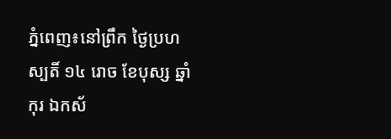ភ្នំពេញ៖នៅព្រឹក ថ្ងៃប្រហស្បតិ៍ ១៤ រោច ខែបុស្ស ឆ្នាំកុរ ឯកស័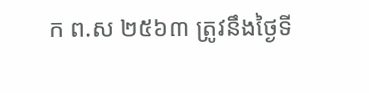ក ព.ស ២៥៦៣ ត្រូវនឹងថ្ងៃទី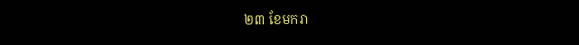២៣ ខែមករា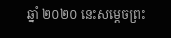ឆ្នាំ ២០២០ នេះសម្តេចព្រះ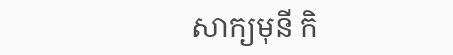សាក្យមុនី កិ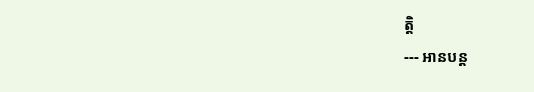ត្តិ
--- អានបន្ត